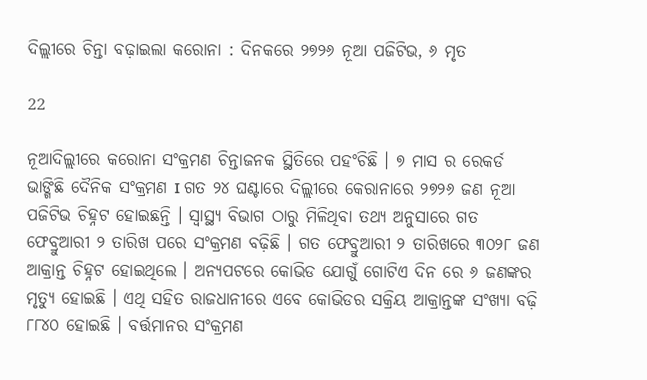ଦିଲ୍ଲୀରେ ଚିନ୍ତା ବଢ଼ାଇଲା କରୋନା : ଦିନକରେ ୨୭୨୬ ନୂଆ ପଜିଟିଭ, ୬ ମୃତ

22

ନୂଆଦିଲ୍ଲୀରେ କରୋନା ସଂକ୍ରମଣ ଚିନ୍ତାଜନକ ସ୍ଥିତିରେ ପହଂଚିଛି । ୭ ମାସ ର ରେକର୍ଡ ଭାଙ୍ଗିଛି ଦୈନିକ ସଂକ୍ରମଣ I ଗତ ୨୪ ଘଣ୍ଟାରେ ଦିଲ୍ଲୀରେ କେରାନାରେ ୨୭୨୬ ଜଣ ନୂଆ ପଜିଟିଭ ଚିହ୍ନଟ ହୋଇଛନ୍ତି । ସ୍ୱାସ୍ଥ୍ୟ ବିଭାଗ ଠାରୁ ମିଳିଥିବା ତଥ୍ୟ ଅନୁସାରେ ଗତ ଫେବ୍ରୁଆରୀ ୨ ତାରିଖ ପରେ ସଂକ୍ରମଣ ବଢ଼ିଛି । ଗତ ଫେବ୍ରୁଆରୀ ୨ ତାରିଖରେ ୩୦୨୮ ଜଣ ଆକ୍ରାନ୍ତ ଚିହ୍ନଟ ହୋଇଥିଲେ । ଅନ୍ୟପଟରେ କୋଭିଡ ଯୋଗୁଁ ଗୋଟିଏ ଦିନ ରେ ୬ ଜଣଙ୍କର ମୃତ୍ୟୁ ହୋଇଛି । ଏଥି ସହିତ ରାଜଧାନୀରେ ଏବେ କୋଭିଡର ସକ୍ରିୟ ଆକ୍ରାନ୍ତଙ୍କ ସଂଖ୍ୟା ବଢ଼ି ୮୮୪୦ ହୋଇଛି । ବର୍ତ୍ତମାନର ସଂକ୍ରମଣ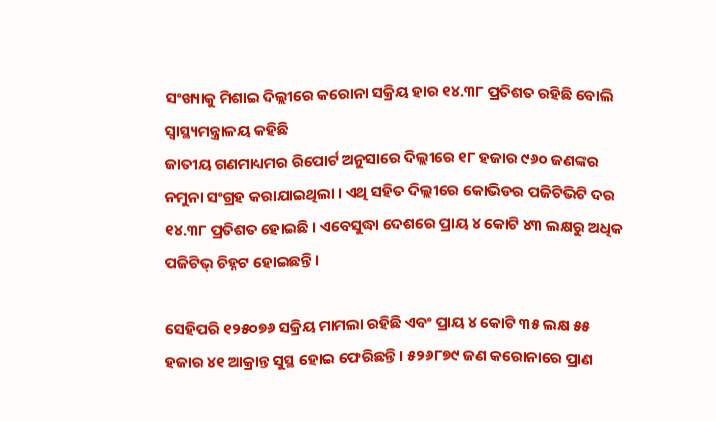ସଂଖ୍ୟାକୁ ମିଶାଇ ଦିଲ୍ଲୀରେ କରୋନା ସକ୍ରିୟ ହାର ୧୪.୩୮ ପ୍ରତିଶତ ରହିଛି ବୋଲି ସ୍ୱାସ୍ଥ୍ୟମନ୍ତ୍ରାଳୟ କହିଛି
ଜାତୀୟ ଗଣମାଧ୍ୟମର ରିପୋର୍ଟ ଅନୁସାରେ ଦିଲ୍ଲୀରେ ୧୮ ହଜାର ୯୬୦ ଜଣଙ୍କର ନମୁନା ସଂଗ୍ରହ କରାଯାଇଥିଲା । ଏଥି ସହିତ ଦିଲ୍ଲୀରେ କୋଭିଡର ପଜିଟିଭିଟି ଦର ୧୪.୩୮ ପ୍ରତିଶତ ହୋଇଛି । ଏବେସୁଦ୍ଧା ଦେଶରେ ପ୍ରାୟ ୪ କୋଟି ୪୩ ଲକ୍ଷରୁ ଅଧିକ ପଜିଟିଭ୍ ଚିହ୍ନଟ ହୋଇଛନ୍ତି ।

ସେହିପରି ୧୨୫୦୭୬ ସକ୍ରିୟ ମାମଲା ରହିଛି ଏବଂ ପ୍ରାୟ ୪ କୋଟି ୩୫ ଲକ୍ଷ ୫୫ ହଜାର ୪୧ ଆକ୍ରାନ୍ତ ସୁସ୍ଥ ହୋଇ ଫେରିଛନ୍ତି । ୫୨୬୮୭୯ ଜଣ କରୋନାରେ ପ୍ରାଣ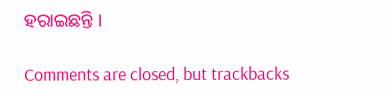ହରାଇଛନ୍ତି ।

Comments are closed, but trackbacks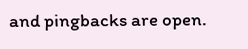and pingbacks are open.